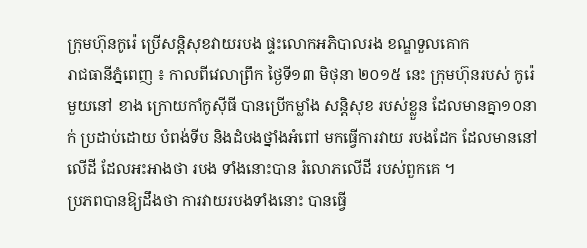ក្រុមហ៊ុនកូរ៉េ ប្រើសន្តិសុខវាយរបង ផ្ទះលោកអភិបាលរង ខណ្ឌទួលគោក
រាជធានីភ្នំពេញ ៖ កាលពីវេលាព្រឹក ថ្ងៃទី១៣ មិថុនា ២០១៥ នេះ ក្រុមហ៊ុនរបស់ កូរ៉េមួយនៅ ខាង ក្រោយកាំកូស៊ីធី បានប្រើកម្លាំង សន្តិសុខ របស់ខ្លួន ដែលមានគ្នា១០នាក់ ប្រដាប់ដោយ បំពង់ទីប និងដំបងថ្នាំងអំពៅ មកធ្វើការវាយ របងដែក ដែលមាននៅលើដី ដែលអះអាងថា របង ទាំងនោះបាន រំលោភលើដី របស់ពួកគេ ។
ប្រភពបានឱ្យដឹងថា ការវាយរបងទាំងនោះ បានធ្វើ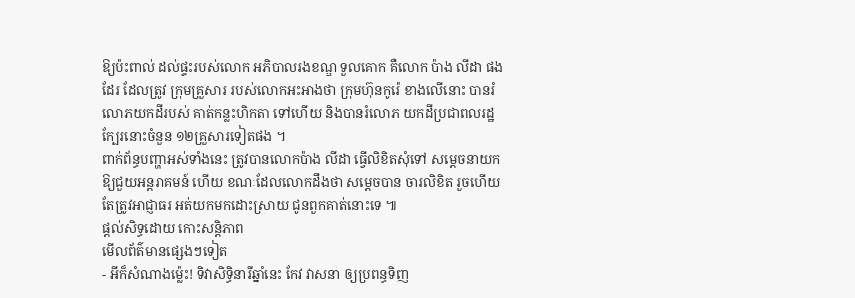ឱ្យប៉ះពាល់ ដល់ផ្ទះរបស់លោក អភិបាលរងខណ្ឌ ទួលគោក គឺលោក ប៉ាង លីដា ផងដែរ ដែលត្រូវ ក្រុមគ្រួសារ របស់លោកអះអាងថា ក្រុមហ៊ុនកូរ៉េ ខាងលើនោះ បានរំលោភយកដីរបស់ គាត់កន្លះហិកតា ទៅហើយ និងបានរំលោភ យកដីប្រជាពលរដ្ឋ ក្បែរនោះចំនួន ១២គ្រួសារទៀតផង ។
ពាក់ព័ន្ធបញ្ហាអស់ទាំងនេះ ត្រូវបានលោកប៉ាង លីដា ធ្វើលិខិតសុំទៅ សម្តេចនាយកឱ្យជួយអន្តរាគមន៍ ហើយ ខណៈដែលលោកដឹងថា សម្តេចបាន ចារលិខិត រួចហើយ តែត្រូវអាជ្ញាធរ អត់យកមកដោះស្រាយ ជូនពួកគាត់នោះទេ ៕
ផ្តល់សិទ្ធដោយ កោះសន្តិភាព
មើលព័ត៌មានផ្សេងៗទៀត
- អីក៏សំណាងម្ល៉េះ! ទិវាសិទ្ធិនារីឆ្នាំនេះ កែវ វាសនា ឲ្យប្រពន្ធទិញ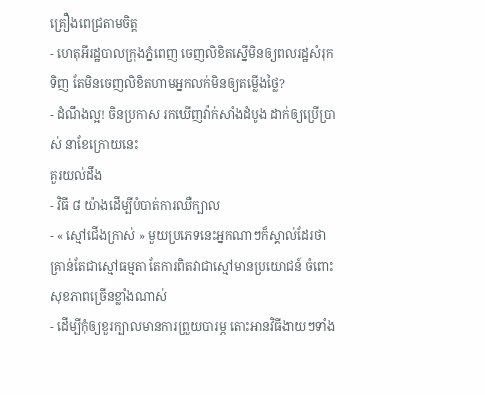គ្រឿងពេជ្រតាមចិត្ត
- ហេតុអីរដ្ឋបាលក្រុងភ្នំពេញ ចេញលិខិតស្នើមិនឲ្យពលរដ្ឋសំរុកទិញ តែមិនចេញលិខិតហាមអ្នកលក់មិនឲ្យតម្លើងថ្លៃ?
- ដំណឹងល្អ! ចិនប្រកាស រកឃើញវ៉ាក់សាំងដំបូង ដាក់ឲ្យប្រើប្រាស់ នាខែក្រោយនេះ
គួរយល់ដឹង
- វិធី ៨ យ៉ាងដើម្បីបំបាត់ការឈឺក្បាល
- « ស្មៅជើងក្រាស់ » មួយប្រភេទនេះអ្នកណាៗក៏ស្គាល់ដែរថា គ្រាន់តែជាស្មៅធម្មតា តែការពិតវាជាស្មៅមានប្រយោជន៍ ចំពោះសុខភាពច្រើនខ្លាំងណាស់
- ដើម្បីកុំឲ្យខួរក្បាលមានការព្រួយបារម្ភ តោះអានវិធីងាយៗទាំង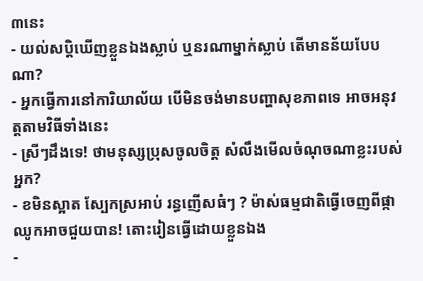៣នេះ
- យល់សប្តិឃើញខ្លួនឯងស្លាប់ ឬនរណាម្នាក់ស្លាប់ តើមានន័យបែបណា?
- អ្នកធ្វើការនៅការិយាល័យ បើមិនចង់មានបញ្ហាសុខភាពទេ អាចអនុវត្តតាមវិធីទាំងនេះ
- ស្រីៗដឹងទេ! ថាមនុស្សប្រុសចូលចិត្ត សំលឹងមើលចំណុចណាខ្លះរបស់អ្នក?
- ខមិនស្អាត ស្បែកស្រអាប់ រន្ធញើសធំៗ ? ម៉ាស់ធម្មជាតិធ្វើចេញពីផ្កាឈូកអាចជួយបាន! តោះរៀនធ្វើដោយខ្លួនឯង
-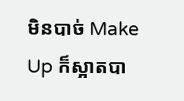មិនបាច់ Make Up ក៏ស្អាតបា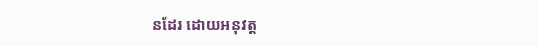នដែរ ដោយអនុវត្ត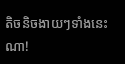តិចនិចងាយៗទាំងនេះណា!